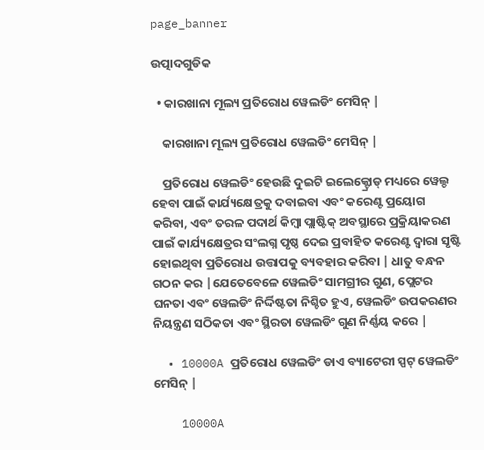page_banner

ଉତ୍ପାଦଗୁଡିକ

  • କାରଖାନା ମୂଲ୍ୟ ପ୍ରତିରୋଧ ୱେଲଡିଂ ମେସିନ୍ |

    କାରଖାନା ମୂଲ୍ୟ ପ୍ରତିରୋଧ ୱେଲଡିଂ ମେସିନ୍ |

    ପ୍ରତିରୋଧ ୱେଲଡିଂ ହେଉଛି ଦୁଇଟି ଇଲେକ୍ଟ୍ରୋଡ୍ ମଧ୍ୟରେ ୱେଲ୍ଡ ହେବା ପାଇଁ କାର୍ଯ୍ୟକ୍ଷେତ୍ରକୁ ଦବାଇବା ଏବଂ କରେଣ୍ଟ ପ୍ରୟୋଗ କରିବା, ଏବଂ ତରଳ ପଦାର୍ଥ କିମ୍ବା ପ୍ଲାଷ୍ଟିକ୍ ଅବସ୍ଥାରେ ପ୍ରକ୍ରିୟାକରଣ ପାଇଁ କାର୍ଯ୍ୟକ୍ଷେତ୍ରର ସଂଲଗ୍ନ ପୃଷ୍ଠ ଦେଇ ପ୍ରବାହିତ କରେଣ୍ଟ ଦ୍ୱାରା ସୃଷ୍ଟି ହୋଇଥିବା ପ୍ରତିରୋଧ ଉତ୍ତାପକୁ ବ୍ୟବହାର କରିବା | ଧାତୁ ବନ୍ଧନ ଗଠନ କର |ଯେତେବେଳେ ୱେଲଡିଂ ସାମଗ୍ରୀର ଗୁଣ, ପ୍ଲେଟର ଘନତା ଏବଂ ୱେଲଡିଂ ନିର୍ଦ୍ଦିଷ୍ଟତା ନିଶ୍ଚିତ ହୁଏ, ୱେଲଡିଂ ଉପକରଣର ନିୟନ୍ତ୍ରଣ ସଠିକତା ଏବଂ ସ୍ଥିରତା ୱେଲଡିଂ ଗୁଣ ନିର୍ଣ୍ଣୟ କରେ |

  • 10000A ପ୍ରତିରୋଧ ୱେଲଡିଂ ଡାଏ ବ୍ୟାଟେରୀ ସ୍ପଟ୍ ୱେଲଡିଂ ମେସିନ୍ |

    10000A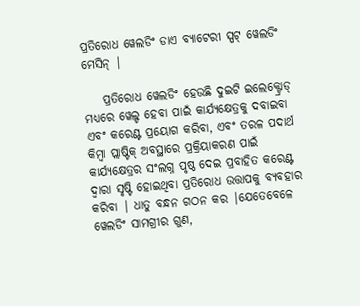ପ୍ରତିରୋଧ ୱେଲଡିଂ ଡାଏ ବ୍ୟାଟେରୀ ସ୍ପଟ୍ ୱେଲଡିଂ ମେସିନ୍ |

    ପ୍ରତିରୋଧ ୱେଲଡିଂ ହେଉଛି ଦୁଇଟି ଇଲେକ୍ଟ୍ରୋଡ୍ ମଧ୍ୟରେ ୱେଲ୍ଡ ହେବା ପାଇଁ କାର୍ଯ୍ୟକ୍ଷେତ୍ରକୁ ଦବାଇବା ଏବଂ କରେଣ୍ଟ ପ୍ରୟୋଗ କରିବା, ଏବଂ ତରଳ ପଦାର୍ଥ କିମ୍ବା ପ୍ଲାଷ୍ଟିକ୍ ଅବସ୍ଥାରେ ପ୍ରକ୍ରିୟାକରଣ ପାଇଁ କାର୍ଯ୍ୟକ୍ଷେତ୍ରର ସଂଲଗ୍ନ ପୃଷ୍ଠ ଦେଇ ପ୍ରବାହିତ କରେଣ୍ଟ ଦ୍ୱାରା ସୃଷ୍ଟି ହୋଇଥିବା ପ୍ରତିରୋଧ ଉତ୍ତାପକୁ ବ୍ୟବହାର କରିବା | ଧାତୁ ବନ୍ଧନ ଗଠନ କର |ଯେତେବେଳେ ୱେଲଡିଂ ସାମଗ୍ରୀର ଗୁଣ,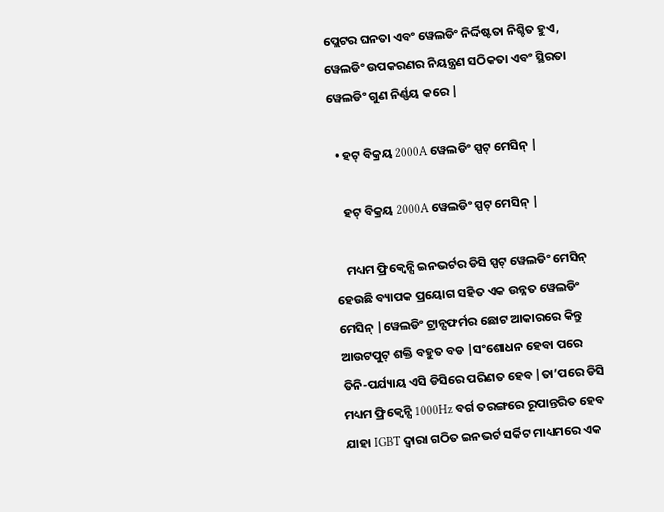ପ୍ଲେଟର ଘନତା ଏବଂ ୱେଲଡିଂ ନିର୍ଦ୍ଦିଷ୍ଟତା ନିଶ୍ଚିତ ହୁଏ, ୱେଲଡିଂ ଉପକରଣର ନିୟନ୍ତ୍ରଣ ସଠିକତା ଏବଂ ସ୍ଥିରତା ୱେଲଡିଂ ଗୁଣ ନିର୍ଣ୍ଣୟ କରେ |

  • ହଟ୍ ବିକ୍ରୟ 2000A ୱେଲଡିଂ ସ୍ପଟ୍ ମେସିନ୍ |

    ହଟ୍ ବିକ୍ରୟ 2000A ୱେଲଡିଂ ସ୍ପଟ୍ ମେସିନ୍ |

    ମଧ୍ୟମ ଫ୍ରିକ୍ୱେନ୍ସି ଇନଭର୍ଟର ଡିସି ସ୍ପଟ୍ ୱେଲଡିଂ ମେସିନ୍ ହେଉଛି ବ୍ୟାପକ ପ୍ରୟୋଗ ସହିତ ଏକ ଉନ୍ନତ ୱେଲଡିଂ ମେସିନ୍ |ୱେଲଡିଂ ଟ୍ରାନ୍ସଫର୍ମର ଛୋଟ ଆକାରରେ କିନ୍ତୁ ଆଉଟପୁଟ୍ ଶକ୍ତି ବହୁତ ବଡ |ସଂଶୋଧନ ହେବା ପରେ ତିନି-ପର୍ଯ୍ୟାୟ ଏସି ଡିସିରେ ପରିଣତ ହେବ |ତା’ପରେ ଡିସି ମଧ୍ୟମ ଫ୍ରିକ୍ୱେନ୍ସି 1000Hz ବର୍ଗ ତରଙ୍ଗରେ ରୂପାନ୍ତରିତ ହେବ ଯାହା IGBT ଦ୍ୱାରା ଗଠିତ ଇନଭର୍ଟ ସର୍କିଟ ମାଧ୍ୟମରେ ଏକ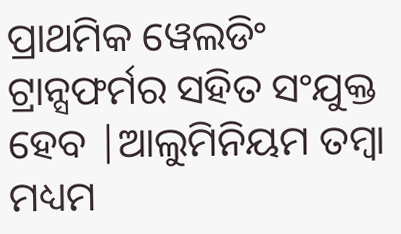ପ୍ରାଥମିକ ୱେଲଡିଂ ଟ୍ରାନ୍ସଫର୍ମର ସହିତ ସଂଯୁକ୍ତ ହେବ |ଆଲୁମିନିୟମ ତମ୍ବା ମଧ୍ୟମ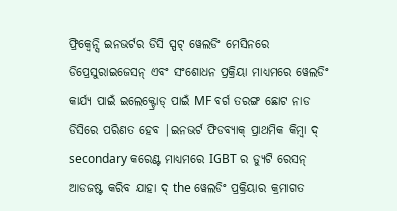ଫ୍ରିକ୍ୱେନ୍ସି ଇନଭର୍ଟର ଡିସି ସ୍ପଟ୍ ୱେଲଡିଂ ମେସିନରେ ଡିପ୍ରେସୁରାଇଜେସନ୍ ଏବଂ ସଂଶୋଧନ ପ୍ରକ୍ରିୟା ମାଧ୍ୟମରେ ୱେଲଡିଂ କାର୍ଯ୍ୟ ପାଇଁ ଇଲେକ୍ଟ୍ରୋଡ୍ ପାଇଁ MF ବର୍ଗ ତରଙ୍ଗ ଛୋଟ ନାଡ ଡିସିରେ ପରିଣତ ହେବ |ଇନଭର୍ଟ ଫିଡବ୍ୟାକ୍ ପ୍ରାଥମିକ କିମ୍ବା ଦ୍ secondary କରେଣ୍ଟ ମାଧ୍ୟମରେ IGBT ର ଡ୍ୟୁଟି ରେସନ୍ ଆଡଜଷ୍ଟ କରିବ ଯାହା ଦ୍ the ୱେଲଡିଂ ପ୍ରକ୍ରିୟାର କ୍ରମାଗତ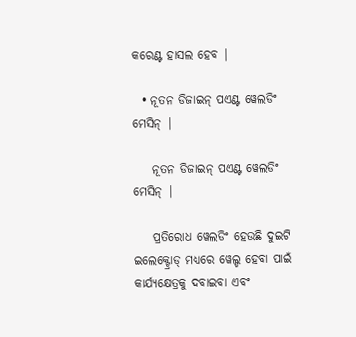କରେଣ୍ଟ ହାସଲ ହେବ |

  • ନୂତନ ଡିଜାଇନ୍ ପଏଣ୍ଟ ୱେଲଡିଂ ମେସିନ୍ |

    ନୂତନ ଡିଜାଇନ୍ ପଏଣ୍ଟ ୱେଲଡିଂ ମେସିନ୍ |

    ପ୍ରତିରୋଧ ୱେଲଡିଂ ହେଉଛି ଦୁଇଟି ଇଲେକ୍ଟ୍ରୋଡ୍ ମଧ୍ୟରେ ୱେଲ୍ଡ ହେବା ପାଇଁ କାର୍ଯ୍ୟକ୍ଷେତ୍ରକୁ ଦବାଇବା ଏବଂ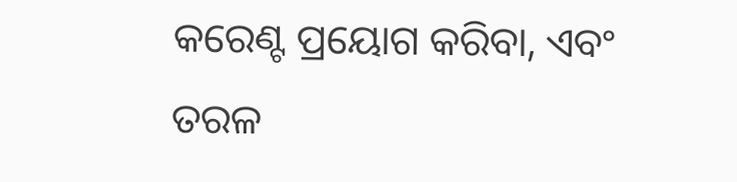କରେଣ୍ଟ ପ୍ରୟୋଗ କରିବା, ଏବଂ ତରଳ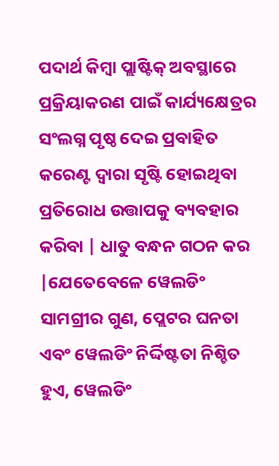ପଦାର୍ଥ କିମ୍ବା ପ୍ଲାଷ୍ଟିକ୍ ଅବସ୍ଥାରେ ପ୍ରକ୍ରିୟାକରଣ ପାଇଁ କାର୍ଯ୍ୟକ୍ଷେତ୍ରର ସଂଲଗ୍ନ ପୃଷ୍ଠ ଦେଇ ପ୍ରବାହିତ କରେଣ୍ଟ ଦ୍ୱାରା ସୃଷ୍ଟି ହୋଇଥିବା ପ୍ରତିରୋଧ ଉତ୍ତାପକୁ ବ୍ୟବହାର କରିବା | ଧାତୁ ବନ୍ଧନ ଗଠନ କର |ଯେତେବେଳେ ୱେଲଡିଂ ସାମଗ୍ରୀର ଗୁଣ, ପ୍ଲେଟର ଘନତା ଏବଂ ୱେଲଡିଂ ନିର୍ଦ୍ଦିଷ୍ଟତା ନିଶ୍ଚିତ ହୁଏ, ୱେଲଡିଂ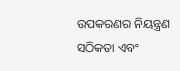ଉପକରଣର ନିୟନ୍ତ୍ରଣ ସଠିକତା ଏବଂ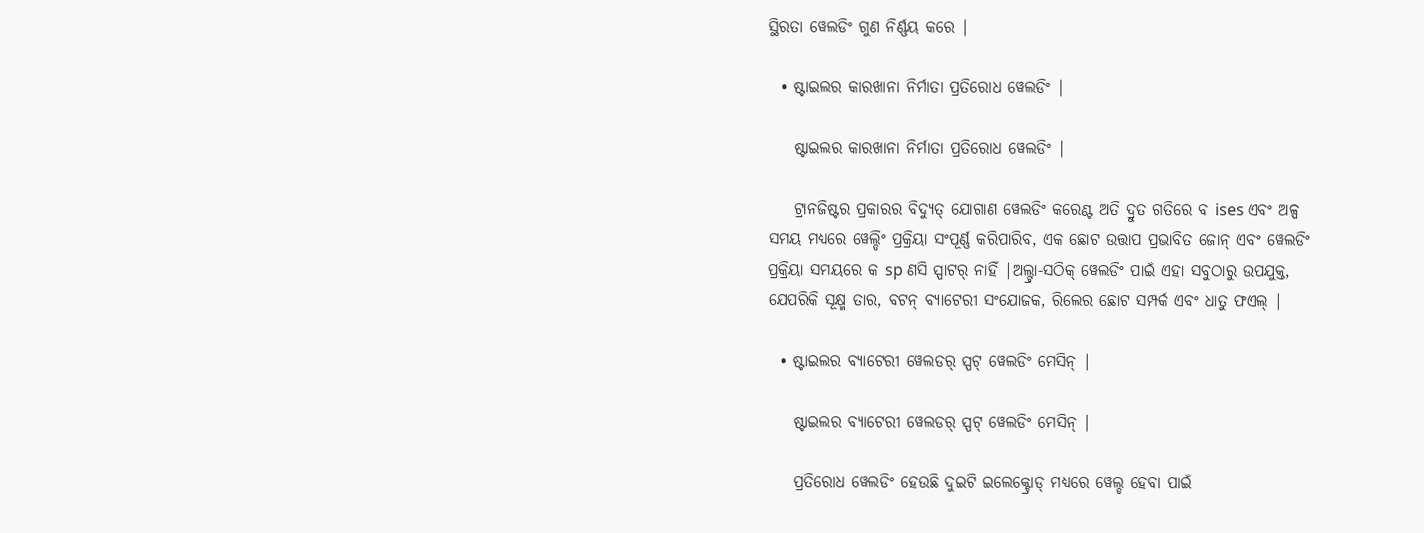ସ୍ଥିରତା ୱେଲଡିଂ ଗୁଣ ନିର୍ଣ୍ଣୟ କରେ |

  • ଷ୍ଟାଇଲର କାରଖାନା ନିର୍ମାତା ପ୍ରତିରୋଧ ୱେଲଡିଂ |

    ଷ୍ଟାଇଲର କାରଖାନା ନିର୍ମାତା ପ୍ରତିରୋଧ ୱେଲଡିଂ |

    ଟ୍ରାନଜିଷ୍ଟର ପ୍ରକାରର ବିଦ୍ୟୁତ୍ ଯୋଗାଣ ୱେଲଡିଂ କରେଣ୍ଟ ଅତି ଦ୍ରୁତ ଗତିରେ ବ ises ଏବଂ ଅଳ୍ପ ସମୟ ମଧ୍ୟରେ ୱେଲ୍ଡିଂ ପ୍ରକ୍ରିୟା ସଂପୂର୍ଣ୍ଣ କରିପାରିବ, ଏକ ଛୋଟ ଉତ୍ତାପ ପ୍ରଭାବିତ ଜୋନ୍ ଏବଂ ୱେଲଡିଂ ପ୍ରକ୍ରିୟା ସମୟରେ କ sp ଣସି ସ୍ପାଟର୍ ନାହିଁ |ଅଲ୍ଟ୍ରା-ସଠିକ୍ ୱେଲଡିଂ ପାଇଁ ଏହା ସବୁଠାରୁ ଉପଯୁକ୍ତ, ଯେପରିକି ସୂକ୍ଷ୍ମ ତାର, ବଟନ୍ ବ୍ୟାଟେରୀ ସଂଯୋଜକ, ରିଲେର ଛୋଟ ସମ୍ପର୍କ ଏବଂ ଧାତୁ ଫଏଲ୍ |

  • ଷ୍ଟାଇଲର ବ୍ୟାଟେରୀ ୱେଲଡର୍ ସ୍ପଟ୍ ୱେଲଡିଂ ମେସିନ୍ |

    ଷ୍ଟାଇଲର ବ୍ୟାଟେରୀ ୱେଲଡର୍ ସ୍ପଟ୍ ୱେଲଡିଂ ମେସିନ୍ |

    ପ୍ରତିରୋଧ ୱେଲଡିଂ ହେଉଛି ଦୁଇଟି ଇଲେକ୍ଟ୍ରୋଡ୍ ମଧ୍ୟରେ ୱେଲ୍ଡ ହେବା ପାଇଁ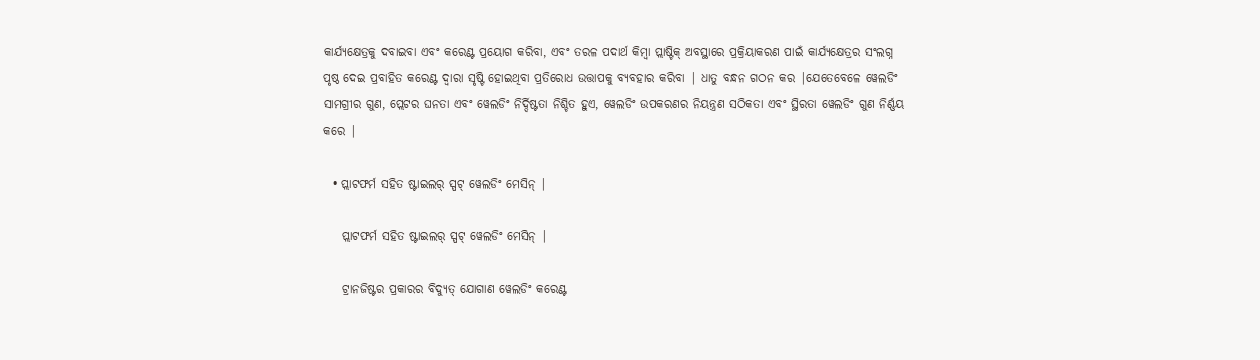କାର୍ଯ୍ୟକ୍ଷେତ୍ରକୁ ଦବାଇବା ଏବଂ କରେଣ୍ଟ ପ୍ରୟୋଗ କରିବା, ଏବଂ ତରଳ ପଦାର୍ଥ କିମ୍ବା ପ୍ଲାଷ୍ଟିକ୍ ଅବସ୍ଥାରେ ପ୍ରକ୍ରିୟାକରଣ ପାଇଁ କାର୍ଯ୍ୟକ୍ଷେତ୍ରର ସଂଲଗ୍ନ ପୃଷ୍ଠ ଦେଇ ପ୍ରବାହିତ କରେଣ୍ଟ ଦ୍ୱାରା ସୃଷ୍ଟି ହୋଇଥିବା ପ୍ରତିରୋଧ ଉତ୍ତାପକୁ ବ୍ୟବହାର କରିବା | ଧାତୁ ବନ୍ଧନ ଗଠନ କର |ଯେତେବେଳେ ୱେଲଡିଂ ସାମଗ୍ରୀର ଗୁଣ, ପ୍ଲେଟର ଘନତା ଏବଂ ୱେଲଡିଂ ନିର୍ଦ୍ଦିଷ୍ଟତା ନିଶ୍ଚିତ ହୁଏ, ୱେଲଡିଂ ଉପକରଣର ନିୟନ୍ତ୍ରଣ ସଠିକତା ଏବଂ ସ୍ଥିରତା ୱେଲଡିଂ ଗୁଣ ନିର୍ଣ୍ଣୟ କରେ |

  • ପ୍ଲାଟଫର୍ମ ସହିତ ଷ୍ଟାଇଲର୍ ସ୍ପଟ୍ ୱେଲଡିଂ ମେସିନ୍ |

    ପ୍ଲାଟଫର୍ମ ସହିତ ଷ୍ଟାଇଲର୍ ସ୍ପଟ୍ ୱେଲଡିଂ ମେସିନ୍ |

    ଟ୍ରାନଜିଷ୍ଟର ପ୍ରକାରର ବିଦ୍ୟୁତ୍ ଯୋଗାଣ ୱେଲଡିଂ କରେଣ୍ଟ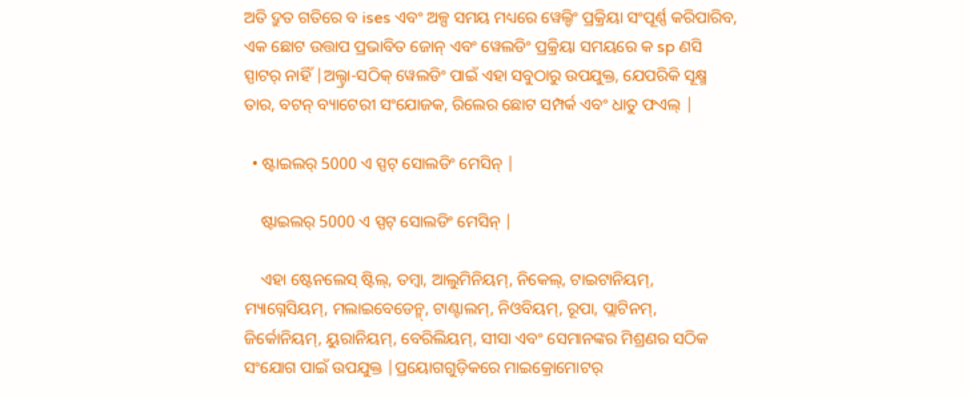ଅତି ଦ୍ରୁତ ଗତିରେ ବ ises ଏବଂ ଅଳ୍ପ ସମୟ ମଧ୍ୟରେ ୱେଲ୍ଡିଂ ପ୍ରକ୍ରିୟା ସଂପୂର୍ଣ୍ଣ କରିପାରିବ, ଏକ ଛୋଟ ଉତ୍ତାପ ପ୍ରଭାବିତ ଜୋନ୍ ଏବଂ ୱେଲଡିଂ ପ୍ରକ୍ରିୟା ସମୟରେ କ sp ଣସି ସ୍ପାଟର୍ ନାହିଁ |ଅଲ୍ଟ୍ରା-ସଠିକ୍ ୱେଲଡିଂ ପାଇଁ ଏହା ସବୁଠାରୁ ଉପଯୁକ୍ତ, ଯେପରିକି ସୂକ୍ଷ୍ମ ତାର, ବଟନ୍ ବ୍ୟାଟେରୀ ସଂଯୋଜକ, ରିଲେର ଛୋଟ ସମ୍ପର୍କ ଏବଂ ଧାତୁ ଫଏଲ୍ |

  • ଷ୍ଟାଇଲର୍ 5000 ଏ ସ୍ପଟ୍ ସୋଲଡିଂ ମେସିନ୍ |

    ଷ୍ଟାଇଲର୍ 5000 ଏ ସ୍ପଟ୍ ସୋଲଡିଂ ମେସିନ୍ |

    ଏହା ଷ୍ଟେନଲେସ୍ ଷ୍ଟିଲ୍, ତମ୍ବା, ଆଲୁମିନିୟମ୍, ନିକେଲ୍, ଟାଇଟାନିୟମ୍, ମ୍ୟାଗ୍ନେସିୟମ୍, ମଲାଇବେଡେନ୍ମ୍, ଟାଣ୍ଟାଲମ୍, ନିଓବିୟମ୍, ରୂପା, ପ୍ଲାଟିନମ୍, ଜିର୍କୋନିୟମ୍, ୟୁରାନିୟମ୍, ବେରିଲିୟମ୍, ସୀସା ଏବଂ ସେମାନଙ୍କର ମିଶ୍ରଣର ସଠିକ ସଂଯୋଗ ପାଇଁ ଉପଯୁକ୍ତ |ପ୍ରୟୋଗଗୁଡ଼ିକରେ ମାଇକ୍ରୋମୋଟର୍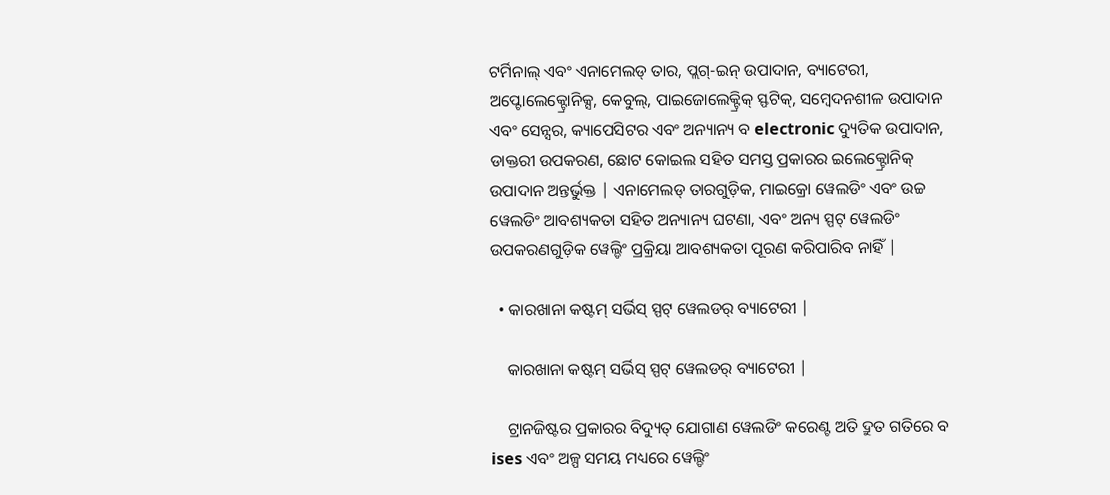ଟର୍ମିନାଲ୍ ଏବଂ ଏନାମେଲଡ୍ ତାର, ପ୍ଲଗ୍-ଇନ୍ ଉପାଦାନ, ବ୍ୟାଟେରୀ, ଅପ୍ଟୋଲେକ୍ଟ୍ରୋନିକ୍ସ, କେବୁଲ୍, ପାଇଜୋଲେକ୍ଟ୍ରିକ୍ ସ୍ଫଟିକ୍, ସମ୍ବେଦନଶୀଳ ଉପାଦାନ ଏବଂ ସେନ୍ସର, କ୍ୟାପେସିଟର ଏବଂ ଅନ୍ୟାନ୍ୟ ବ electronic ଦ୍ୟୁତିକ ଉପାଦାନ, ଡାକ୍ତରୀ ଉପକରଣ, ଛୋଟ କୋଇଲ ସହିତ ସମସ୍ତ ପ୍ରକାରର ଇଲେକ୍ଟ୍ରୋନିକ୍ ଉପାଦାନ ଅନ୍ତର୍ଭୁକ୍ତ | ଏନାମେଲଡ୍ ତାରଗୁଡ଼ିକ, ମାଇକ୍ରୋ ୱେଲଡିଂ ଏବଂ ଉଚ୍ଚ ୱେଲଡିଂ ଆବଶ୍ୟକତା ସହିତ ଅନ୍ୟାନ୍ୟ ଘଟଣା, ଏବଂ ଅନ୍ୟ ସ୍ପଟ୍ ୱେଲଡିଂ ଉପକରଣଗୁଡ଼ିକ ୱେଲ୍ଡିଂ ପ୍ରକ୍ରିୟା ଆବଶ୍ୟକତା ପୂରଣ କରିପାରିବ ନାହିଁ |

  • କାରଖାନା କଷ୍ଟମ୍ ସର୍ଭିସ୍ ସ୍ପଟ୍ ୱେଲଡର୍ ବ୍ୟାଟେରୀ |

    କାରଖାନା କଷ୍ଟମ୍ ସର୍ଭିସ୍ ସ୍ପଟ୍ ୱେଲଡର୍ ବ୍ୟାଟେରୀ |

    ଟ୍ରାନଜିଷ୍ଟର ପ୍ରକାରର ବିଦ୍ୟୁତ୍ ଯୋଗାଣ ୱେଲଡିଂ କରେଣ୍ଟ ଅତି ଦ୍ରୁତ ଗତିରେ ବ ises ଏବଂ ଅଳ୍ପ ସମୟ ମଧ୍ୟରେ ୱେଲ୍ଡିଂ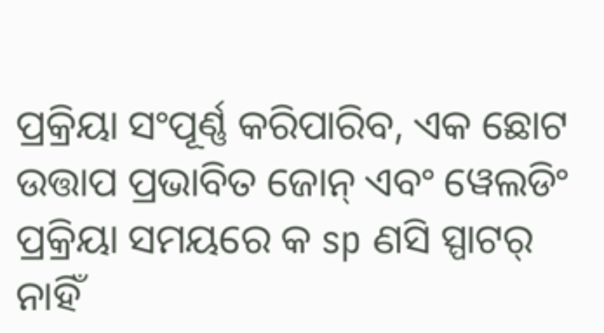ପ୍ରକ୍ରିୟା ସଂପୂର୍ଣ୍ଣ କରିପାରିବ, ଏକ ଛୋଟ ଉତ୍ତାପ ପ୍ରଭାବିତ ଜୋନ୍ ଏବଂ ୱେଲଡିଂ ପ୍ରକ୍ରିୟା ସମୟରେ କ sp ଣସି ସ୍ପାଟର୍ ନାହିଁ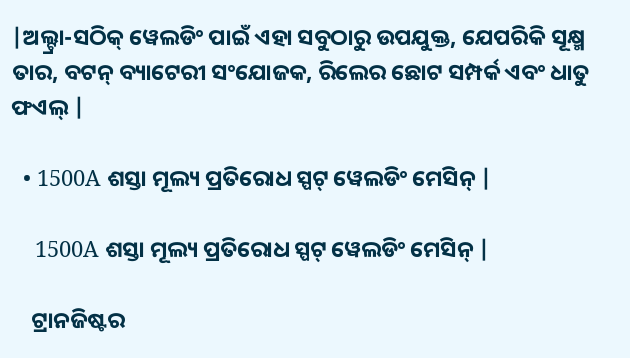|ଅଲ୍ଟ୍ରା-ସଠିକ୍ ୱେଲଡିଂ ପାଇଁ ଏହା ସବୁଠାରୁ ଉପଯୁକ୍ତ, ଯେପରିକି ସୂକ୍ଷ୍ମ ତାର, ବଟନ୍ ବ୍ୟାଟେରୀ ସଂଯୋଜକ, ରିଲେର ଛୋଟ ସମ୍ପର୍କ ଏବଂ ଧାତୁ ଫଏଲ୍ |

  • 1500A ଶସ୍ତା ମୂଲ୍ୟ ପ୍ରତିରୋଧ ସ୍ପଟ୍ ୱେଲଡିଂ ମେସିନ୍ |

    1500A ଶସ୍ତା ମୂଲ୍ୟ ପ୍ରତିରୋଧ ସ୍ପଟ୍ ୱେଲଡିଂ ମେସିନ୍ |

    ଟ୍ରାନଜିଷ୍ଟର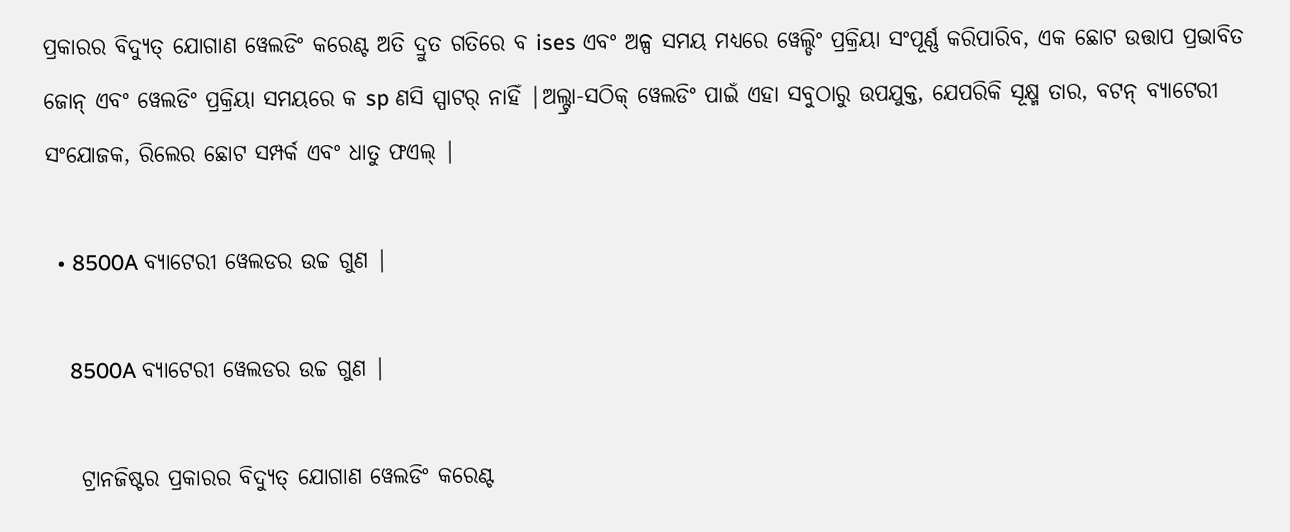ପ୍ରକାରର ବିଦ୍ୟୁତ୍ ଯୋଗାଣ ୱେଲଡିଂ କରେଣ୍ଟ ଅତି ଦ୍ରୁତ ଗତିରେ ବ ises ଏବଂ ଅଳ୍ପ ସମୟ ମଧ୍ୟରେ ୱେଲ୍ଡିଂ ପ୍ରକ୍ରିୟା ସଂପୂର୍ଣ୍ଣ କରିପାରିବ, ଏକ ଛୋଟ ଉତ୍ତାପ ପ୍ରଭାବିତ ଜୋନ୍ ଏବଂ ୱେଲଡିଂ ପ୍ରକ୍ରିୟା ସମୟରେ କ sp ଣସି ସ୍ପାଟର୍ ନାହିଁ |ଅଲ୍ଟ୍ରା-ସଠିକ୍ ୱେଲଡିଂ ପାଇଁ ଏହା ସବୁଠାରୁ ଉପଯୁକ୍ତ, ଯେପରିକି ସୂକ୍ଷ୍ମ ତାର, ବଟନ୍ ବ୍ୟାଟେରୀ ସଂଯୋଜକ, ରିଲେର ଛୋଟ ସମ୍ପର୍କ ଏବଂ ଧାତୁ ଫଏଲ୍ |

  • 8500A ବ୍ୟାଟେରୀ ୱେଲଡର ଉଚ୍ଚ ଗୁଣ |

    8500A ବ୍ୟାଟେରୀ ୱେଲଡର ଉଚ୍ଚ ଗୁଣ |

    ଟ୍ରାନଜିଷ୍ଟର ପ୍ରକାରର ବିଦ୍ୟୁତ୍ ଯୋଗାଣ ୱେଲଡିଂ କରେଣ୍ଟ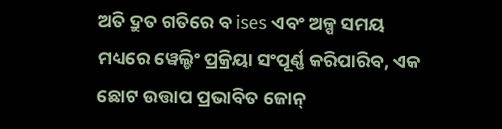ଅତି ଦ୍ରୁତ ଗତିରେ ବ ises ଏବଂ ଅଳ୍ପ ସମୟ ମଧ୍ୟରେ ୱେଲ୍ଡିଂ ପ୍ରକ୍ରିୟା ସଂପୂର୍ଣ୍ଣ କରିପାରିବ, ଏକ ଛୋଟ ଉତ୍ତାପ ପ୍ରଭାବିତ ଜୋନ୍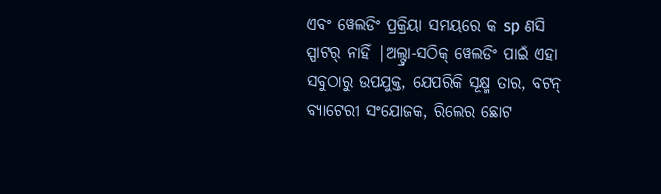ଏବଂ ୱେଲଡିଂ ପ୍ରକ୍ରିୟା ସମୟରେ କ sp ଣସି ସ୍ପାଟର୍ ନାହିଁ |ଅଲ୍ଟ୍ରା-ସଠିକ୍ ୱେଲଡିଂ ପାଇଁ ଏହା ସବୁଠାରୁ ଉପଯୁକ୍ତ, ଯେପରିକି ସୂକ୍ଷ୍ମ ତାର, ବଟନ୍ ବ୍ୟାଟେରୀ ସଂଯୋଜକ, ରିଲେର ଛୋଟ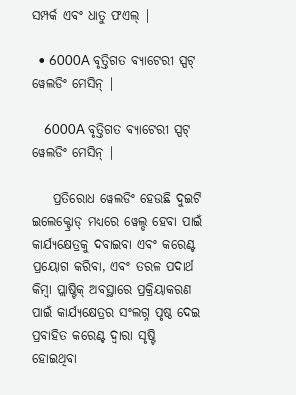ସମ୍ପର୍କ ଏବଂ ଧାତୁ ଫଏଲ୍ |

  • 6000A ବୃତ୍ତିଗତ ବ୍ୟାଟେରୀ ସ୍ପଟ୍ ୱେଲଡିଂ ମେସିନ୍ |

    6000A ବୃତ୍ତିଗତ ବ୍ୟାଟେରୀ ସ୍ପଟ୍ ୱେଲଡିଂ ମେସିନ୍ |

    ପ୍ରତିରୋଧ ୱେଲଡିଂ ହେଉଛି ଦୁଇଟି ଇଲେକ୍ଟ୍ରୋଡ୍ ମଧ୍ୟରେ ୱେଲ୍ଡ ହେବା ପାଇଁ କାର୍ଯ୍ୟକ୍ଷେତ୍ରକୁ ଦବାଇବା ଏବଂ କରେଣ୍ଟ ପ୍ରୟୋଗ କରିବା, ଏବଂ ତରଳ ପଦାର୍ଥ କିମ୍ବା ପ୍ଲାଷ୍ଟିକ୍ ଅବସ୍ଥାରେ ପ୍ରକ୍ରିୟାକରଣ ପାଇଁ କାର୍ଯ୍ୟକ୍ଷେତ୍ରର ସଂଲଗ୍ନ ପୃଷ୍ଠ ଦେଇ ପ୍ରବାହିତ କରେଣ୍ଟ ଦ୍ୱାରା ସୃଷ୍ଟି ହୋଇଥିବା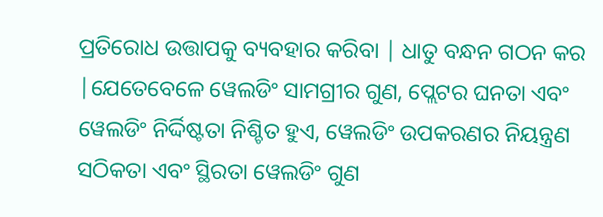ପ୍ରତିରୋଧ ଉତ୍ତାପକୁ ବ୍ୟବହାର କରିବା | ଧାତୁ ବନ୍ଧନ ଗଠନ କର |ଯେତେବେଳେ ୱେଲଡିଂ ସାମଗ୍ରୀର ଗୁଣ, ପ୍ଲେଟର ଘନତା ଏବଂ ୱେଲଡିଂ ନିର୍ଦ୍ଦିଷ୍ଟତା ନିଶ୍ଚିତ ହୁଏ, ୱେଲଡିଂ ଉପକରଣର ନିୟନ୍ତ୍ରଣ ସଠିକତା ଏବଂ ସ୍ଥିରତା ୱେଲଡିଂ ଗୁଣ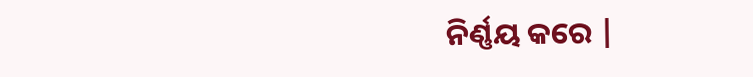ନିର୍ଣ୍ଣୟ କରେ |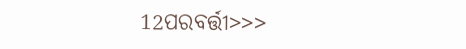12ପରବର୍ତ୍ତୀ>>>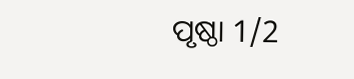ପୃଷ୍ଠା 1/2